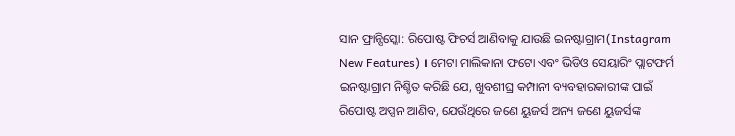ସାନ ଫ୍ରାନ୍ସିସ୍କୋ: ରିପୋଷ୍ଟ ଫିଚର୍ସ ଆଣିବାକୁ ଯାଉଛି ଇନଷ୍ଟାଗ୍ରାମ(Instagram New Features) । ମେଟା ମାଲିକାନା ଫଟୋ ଏବଂ ଭିଡିଓ ସେୟାରିଂ ପ୍ଲାଟଫର୍ମ ଇନଷ୍ଟାଗ୍ରାମ ନିଶ୍ଚିତ କରିଛି ଯେ, ଖୁବଶୀଘ୍ର କମ୍ପାନୀ ବ୍ୟବହାରକାରୀଙ୍କ ପାଇଁ ରିପୋଷ୍ଟ ଅପ୍ସନ ଆଣିବ, ଯେଉଁଥିରେ ଜଣେ ୟୁଜର୍ସ ଅନ୍ୟ ଜଣେ ୟୁଜର୍ସଙ୍କ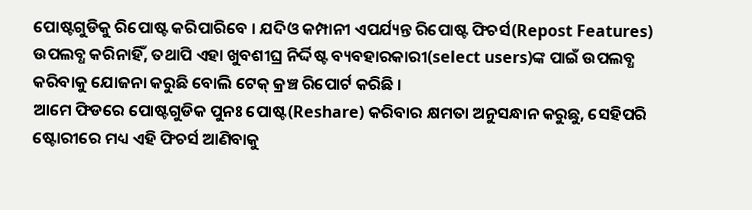ପୋଷ୍ଟଗୁଡିକୁ ରିପୋଷ୍ଟ କରିପାରିବେ । ଯଦିଓ କମ୍ପାନୀ ଏପର୍ଯ୍ୟନ୍ତ ରିପୋଷ୍ଟ ଫିଚର୍ସ(Repost Features) ଉପଲବ୍ଧ କରିନାହିଁ, ତଥାପି ଏହା ଖୁବଶୀଘ୍ର ନିର୍ଦ୍ଦିଷ୍ଟ ବ୍ୟବହାରକାରୀ(select users)ଙ୍କ ପାଇଁ ଉପଲବ୍ଧ କରିବାକୁ ଯୋଜନା କରୁଛି ବୋଲି ଟେକ୍ କ୍ରଞ୍ଚ ରିପୋର୍ଟ କରିଛି ।
ଆମେ ଫିଡରେ ପୋଷ୍ଟଗୁଡିକ ପୁନଃ ପୋଷ୍ଟ(Reshare) କରିବାର କ୍ଷମତା ଅନୁସନ୍ଧାନ କରୁଛୁ, ସେହିପରି ଷ୍ଟୋରୀରେ ମଧ୍ୟ ଏହି ଫିଚର୍ସ ଆଣିବାକୁ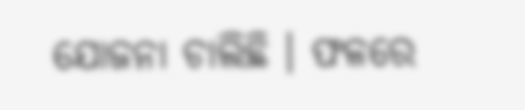ଯୋଜନା ଚାଲିଛି । ଫଳରେ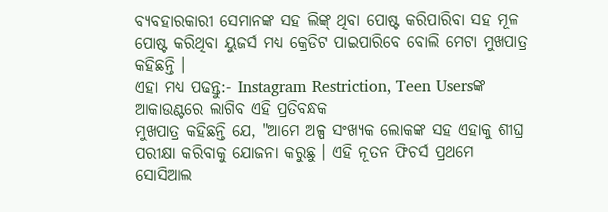ବ୍ୟବହାରକାରୀ ସେମାନଙ୍କ ସହ ଲିଙ୍କ୍ ଥିବା ପୋଷ୍ଟ କରିପାରିବା ସହ ମୂଳ ପୋଷ୍ଟ କରିଥିବା ୟୁଜର୍ସ ମଧ୍ୟ କ୍ରେଡିଟ ପାଇପାରିବେ ବୋଲି ମେଟା ମୁଖପାତ୍ର କହିଛନ୍ତି ।
ଏହା ମଧ୍ୟ ପଢନ୍ତୁ:- Instagram Restriction, Teen Usersଙ୍କ ଆକାଉଣ୍ଟରେ ଲାଗିବ ଏହି ପ୍ରତିବନ୍ଧକ
ମୁଖପାତ୍ର କହିଛନ୍ତି ଯେ, "ଆମେ ଅଳ୍ପ ସଂଖ୍ୟକ ଲୋକଙ୍କ ସହ ଏହାକୁ ଶୀଘ୍ର ପରୀକ୍ଷା କରିବାକୁ ଯୋଜନା କରୁଛୁ । ଏହି ନୂତନ ଫିଚର୍ସ ପ୍ରଥମେ ସୋସିଆଲ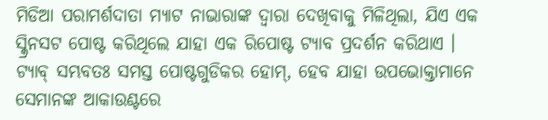ମିଡିଆ ପରାମର୍ଶଦାତା ମ୍ୟାଟ ନାଭାରାଙ୍କ ଦ୍ୱାରା ଦେଖିବାକୁ ମିଳିଥିଲା, ଯିଏ ଏକ ସ୍କ୍ରିନସଟ ପୋଷ୍ଟ କରିଥିଲେ ଯାହା ଏକ ରିପୋଷ୍ଟ ଟ୍ୟାବ ପ୍ରଦର୍ଶନ କରିଥାଏ । ଟ୍ୟାବ୍ ସମ୍ଭବତଃ ସମସ୍ତ ପୋଷ୍ଟଗୁଡିକର ହୋମ୍, ହେବ ଯାହା ଉପଭୋକ୍ତାମାନେ ସେମାନଙ୍କ ଆକାଉଣ୍ଟରେ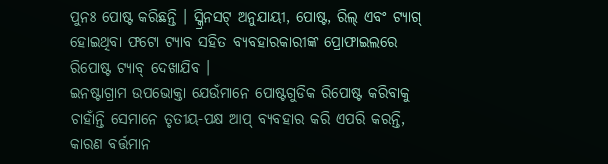ପୁନଃ ପୋଷ୍ଟ କରିଛନ୍ତି । ସ୍କ୍ରିନସଟ୍ ଅନୁଯାୟୀ, ପୋଷ୍ଟ, ରିଲ୍ ଏବଂ ଟ୍ୟାଗ୍ ହୋଇଥିବା ଫଟୋ ଟ୍ୟାବ ସହିତ ବ୍ୟବହାରକାରୀଙ୍କ ପ୍ରୋଫାଇଲରେ ରିପୋଷ୍ଟ ଟ୍ୟାବ୍ ଦେଖାଯିବ ।
ଇନଷ୍ଟାଗ୍ରାମ ଉପଭୋକ୍ତା ଯେଉଁମାନେ ପୋଷ୍ଟଗୁଡିକ ରିପୋଷ୍ଟ କରିବାକୁ ଚାହାଁନ୍ତି ସେମାନେ ତୃତୀୟ-ପକ୍ଷ ଆପ୍ ବ୍ୟବହାର କରି ଏପରି କରନ୍ତି, କାରଣ ବର୍ତ୍ତମାନ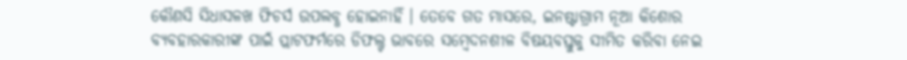କୌଣସି ସିଧାସଳଖ ଫିଚର୍ସ ଉପଲବ୍ଧ ହୋଇନାହିଁ । ତେବେ ଗତ ମାସରେ, ଇନଷ୍ଟାଗ୍ରାମ ନୂଆ କିଶୋର ବ୍ୟବହାରକାରୀଙ୍କ ପାଇଁ ପ୍ଲାଟଫର୍ମରେ ଡିଫଲ୍ଟ ଭାବରେ ସମ୍ବେଦନଶୀଳ ବିଷୟବସ୍ତୁକୁ ସୀମିତ କରିବା ନେଇ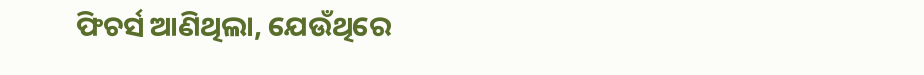ଫିଚର୍ସ ଆଣିଥିଲା, ଯେଉଁଥିରେ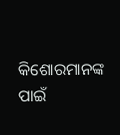କିଶୋରମାନଙ୍କ ପାଇଁ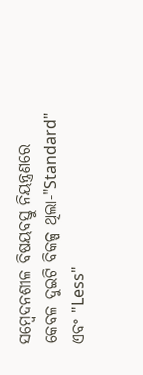ସମ୍ବେଦନଶୀଳ ବିଷୟବସ୍ତୁ ନିୟନ୍ତ୍ରଣରେ କେବଳ ଦୁଇଟି ବିକଳ୍ପ ଥିଲା-"Standard" ଏବଂ "Less"